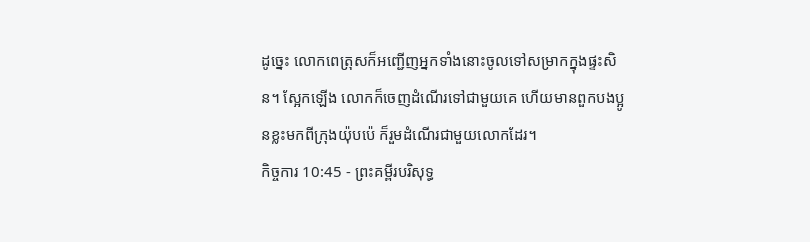ដូច្នេះ លោកពេត្រុសក៏អញ្ជើញអ្នកទាំងនោះចូលទៅសម្រាកក្នុងផ្ទះសិន។ ស្អែកឡើង លោកក៏ចេញដំណើរទៅជាមួយគេ ហើយមានពួកបងប្អូនខ្លះមកពីក្រុងយ៉ុបប៉េ ក៏រួមដំណើរជាមួយលោកដែរ។
កិច្ចការ 10:45 - ព្រះគម្ពីរបរិសុទ្ធ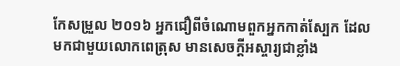កែសម្រួល ២០១៦ អ្នកជឿពីចំណោមពួកអ្នកកាត់ស្បែក ដែលមកជាមួយលោកពេត្រុស មានសេចក្ដីអស្ចារ្យជាខ្លាំង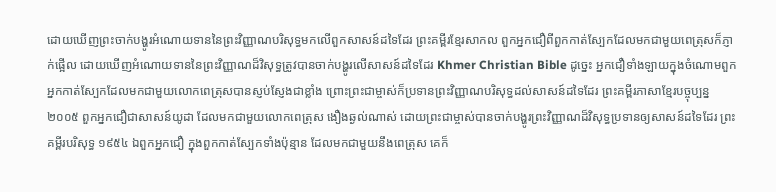ដោយឃើញព្រះចាក់បង្ហូរអំណោយទាននៃព្រះវិញ្ញាណបរិសុទ្ធមកលើពួកសាសន៍ដទៃដែរ ព្រះគម្ពីរខ្មែរសាកល ពួកអ្នកជឿពីពួកកាត់ស្បែកដែលមកជាមួយពេត្រុសក៏ភ្ញាក់ផ្អើល ដោយឃើញអំណោយទាននៃព្រះវិញ្ញាណដ៏វិសុទ្ធត្រូវបានចាក់បង្ហូរលើសាសន៍ដទៃដែរ Khmer Christian Bible ដូច្នេះ អ្នកជឿទាំងឡាយក្នុងចំណោមពួកអ្នកកាត់ស្បែកដែលមកជាមួយលោកពេត្រុសបានស្ញប់ស្ញែងជាខ្លាំង ព្រោះព្រះជាម្ចាស់ក៏ប្រទានព្រះវិញ្ញាណបរិសុទ្ធដល់សាសន៍ដទៃដែរ ព្រះគម្ពីរភាសាខ្មែរបច្ចុប្បន្ន ២០០៥ ពួកអ្នកជឿជាសាសន៍យូដា ដែលមកជាមួយលោកពេត្រុស ងឿងឆ្ងល់ណាស់ ដោយព្រះជាម្ចាស់បានចាក់បង្ហូរព្រះវិញ្ញាណដ៏វិសុទ្ធប្រទានឲ្យសាសន៍ដទៃដែរ ព្រះគម្ពីរបរិសុទ្ធ ១៩៥៤ ឯពួកអ្នកជឿ ក្នុងពួកកាត់ស្បែកទាំងប៉ុន្មាន ដែលមកជាមួយនឹងពេត្រុស គេក៏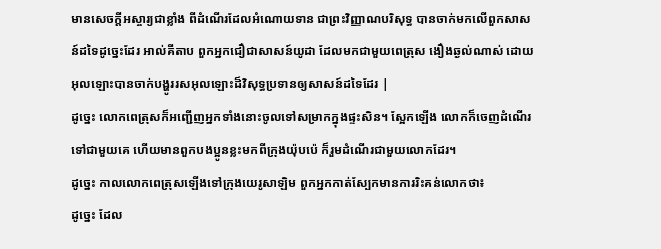មានសេចក្ដីអស្ចារ្យជាខ្លាំង ពីដំណើរដែលអំណោយទាន ជាព្រះវិញ្ញាណបរិសុទ្ធ បានចាក់មកលើពួកសាសន៍ដទៃដូច្នេះដែរ អាល់គីតាប ពួកអ្នកជឿជាសាសន៍យូដា ដែលមកជាមួយពេត្រុស ងឿងឆ្ងល់ណាស់ ដោយអុលឡោះបានចាក់បង្ហូររសអុលឡោះដ៏វិសុទ្ធប្រទានឲ្យសាសន៍ដទៃដែរ |
ដូច្នេះ លោកពេត្រុសក៏អញ្ជើញអ្នកទាំងនោះចូលទៅសម្រាកក្នុងផ្ទះសិន។ ស្អែកឡើង លោកក៏ចេញដំណើរទៅជាមួយគេ ហើយមានពួកបងប្អូនខ្លះមកពីក្រុងយ៉ុបប៉េ ក៏រួមដំណើរជាមួយលោកដែរ។
ដូច្នេះ កាលលោកពេត្រុសឡើងទៅក្រុងយេរូសាឡិម ពួកអ្នកកាត់ស្បែកមានការរិះគន់លោកថា៖
ដូច្នេះ ដែល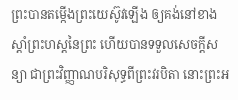ព្រះបានតម្កើងព្រះយេស៊ូវឡើង ឲ្យគង់នៅខាងស្តាំព្រះហស្តនៃព្រះ ហើយបានទទួលសេចក្តីសន្យា ជាព្រះវិញ្ញាណបរិសុទ្ធពីព្រះវរបិតា នោះព្រះអ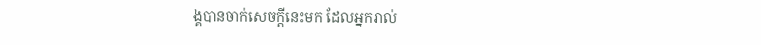ង្គបានចាក់សេចក្តីនេះមក ដែលអ្នករាល់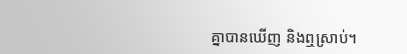គ្នាបានឃើញ និងឮស្រាប់។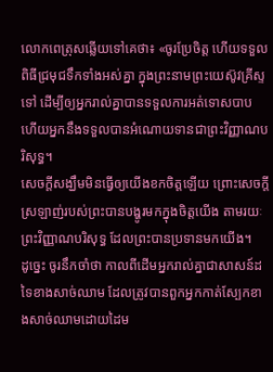លោកពេត្រុសឆ្លើយទៅគេថា៖ «ចូរប្រែចិត្ត ហើយទទួលពិធីជ្រមុជទឹកទាំងអស់គ្នា ក្នុងព្រះនាមព្រះយេស៊ូវគ្រីស្ទទៅ ដើម្បីឲ្យអ្នករាល់គ្នាបានទទួលការអត់ទោសបាប ហើយអ្នកនឹងទទួលបានអំណោយទានជាព្រះវិញ្ញាណបរិសុទ្ធ។
សេចក្តីសង្ឃឹមមិនធ្វើឲ្យយើងខកចិត្តឡើយ ព្រោះសេចក្តីស្រឡាញ់របស់ព្រះបានបង្ហូរមកក្នុងចិត្តយើង តាមរយៈព្រះវិញ្ញាណបរិសុទ្ធ ដែលព្រះបានប្រទានមកយើង។
ដូច្នេះ ចូរនឹកចាំថា កាលពីដើមអ្នករាល់គ្នាជាសាសន៍ដទៃខាងសាច់ឈាម ដែលត្រូវបានពួកអ្នកកាត់ស្បែកខាងសាច់ឈាមដោយដៃម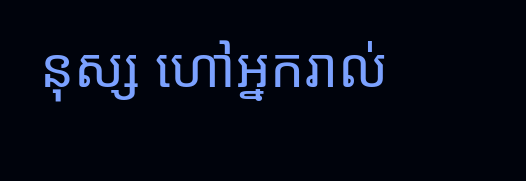នុស្ស ហៅអ្នករាល់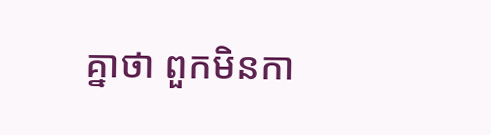គ្នាថា ពួកមិនកា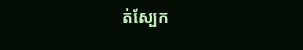ត់ស្បែក